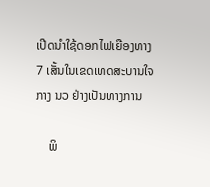ເປີດນໍາໃຊ້ດອກໄຟເຍືອງທາງ 7 ເສັ້ນໃນເຂດເທດສະບານໃຈກາງ ນວ ຢ່າງເປັນທາງການ

    ພິ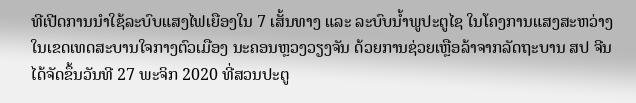ທີເປີດການນໍາໃຊ້ລະບົບແສງໄຟເຍືອງໃນ 7 ເສັ້ນທາງ ແລະ ລະບົບນໍ້າພູປະຕູໄຊ ໃນໂຄງການແສງສະຫວ່າງໃນເຂດເທດສະບານໃຈກາງຕົວເມືອງ ນະຄອນຫຼວງວຽງຈັນ ດ້ວຍການຊ່ວຍເຫຼືອລ້າຈາກລັດຖະບານ ສປ ຈີນ ໄດ້ຈັດຂຶ້ນວັນທີ 27 ພະຈິກ 2020 ທີ່ສວນປະຕູ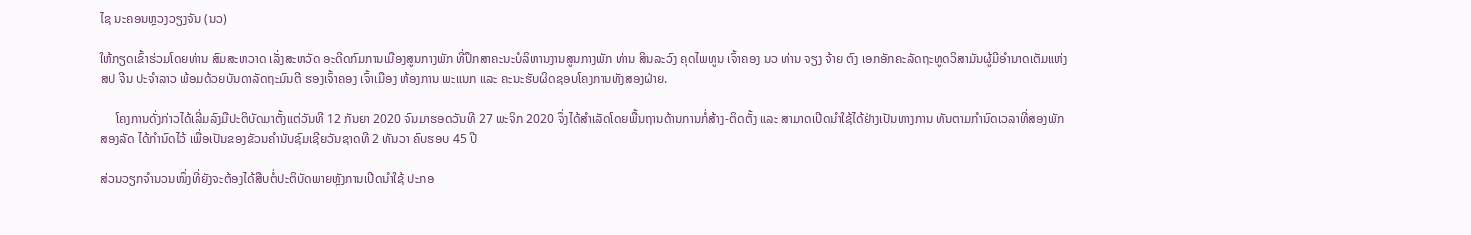ໄຊ ນະຄອນຫຼວງວຽງຈັນ (ນວ)

ໃຫ້ກຽດເຂົ້າຮ່ວມໂດຍທ່ານ ສົມສະຫວາດ ເລັ່ງສະຫວັດ ອະດີດກົມການເມືອງສູນກາງພັກ ທີ່ປຶກສາຄະນະບໍລິຫານງານສູນກາງພັກ ທ່ານ ສິນລະວົງ ຄຸດໄພທູນ ເຈົ້າຄອງ ນວ ທ່ານ ຈຽງ ຈ້າຍ ຕົງ ເອກອັກຄະລັດຖະທູດວິສາມັນຜູ້ມີອໍານາດເຕັມແຫ່ງ ສປ ຈີນ ປະຈໍາລາວ ພ້ອມດ້ວຍບັນດາລັດຖະມົນຕີ ຮອງເຈົ້າຄອງ ເຈົ້າເມືອງ ຫ້ອງການ ພະແນກ ແລະ ຄະນະຮັບຜິດຊອບໂຄງການທັງສອງຝ່າຍ.

     ໂຄງການດັ່ງກ່າວໄດ້ເລີ່ມລົງມືປະຕິບັດມາຕັ້ງແຕ່ວັນທີ 12 ກັນຍາ 2020 ຈົນມາຮອດວັນທີ 27 ພະຈິກ 2020 ຈຶ່ງໄດ້ສໍາເລັດໂດຍພື້ນຖານດ້ານການກໍ່ສ້າງ-ຕິດຕັ້ງ ແລະ ສາມາດເປີດນໍາໃຊ້ໄດ້ຢ່າງເປັນທາງການ ທັນຕາມກໍານົດເວລາທີ່ສອງພັກ ສອງລັດ ໄດ້ກໍານົດໄວ້ ເພື່ອເປັນຂອງຂັວນຄໍານັບຊົມເຊີຍວັນຊາດທີ 2 ທັນວາ ຄົບຮອບ 45 ປີ

ສ່ວນວຽກຈໍານວນໜຶ່ງທີ່ຍັງຈະຕ້ອງໄດ້ສືບຕໍ່ປະຕິບັດພາຍຫຼັງການເປີດນໍາໃຊ້ ປະກອ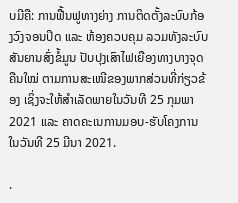ບມີຄື: ການຟື້ນຟູທາງຍ່າງ ການຕິດຕັ້ງລະບົບກ້ອງວົງຈອນປິດ ແລະ ຫ້ອງຄວບຄຸມ ລວມທັງລະບົບສັນຍານສົ່ງຂໍ້ມູນ ປັບປຸງເສົາໄຟເຍືອງທາງບາງຈຸດຄືນໃໝ່ ຕາມການສະເໜີຂອງພາກສ່ວນທີ່ກ່ຽວຂ້ອງ ເຊິ່ງຈະໃຫ້ສໍາເລັດພາຍໃນວັນທີ 25 ກຸມພາ 2021 ແລະ ຄາດຄະເນການມອບ-ຮັບໂຄງການໃນວັນທີ 25 ມີນາ 2021.

.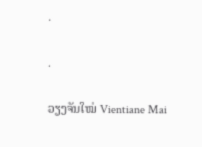.

.

ວຽງຈັນໃໝ່ Vientiane Mai